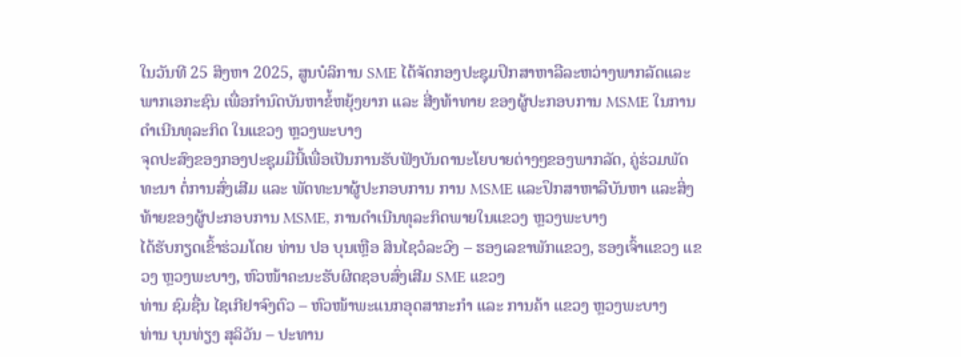ໃນວັນທີ 25 ສິງຫາ 2025, ສູນບໍລິການ SME ໄດ້ຈັດກອງປະຊຸມປຶກສາຫາລືລະຫວ່າງພາກລັດແລະ ພາກເອກະຊົນ ເພື່ອກຳນົດບັນຫາຂໍ້ຫຍຸ້ງຍາກ ແລະ ສີ່ງທ້າທາຍ ຂອງຜູ້ປະກອບການ MSME ໃນການດຳເນີນທຸລະກິດ ໃນແຂວງ ຫຼວງພະບາງ
ຈຸດປະສົງຂອງກອງປະຊຸມມືນີ້ເພື່ອເປັນການຮັບຟັງບັນດານະໂຍບາຍຕ່າງໆຂອງພາກລັດ, ຄູ່ຮ່ວມພັດທະນາ ຕໍ່ການສົ່ງເສີມ ແລະ ພັດທະນາຜູ້ປະກອບການ ການ MSME ແລະປຶກສາຫາລືບັນຫາ ແລະສິ່ງທ້າຍຂອງຜູ້ປະກອບການ MSME, ການດຳເນີນທຸລະກິດພາຍໃນແຂວງ ຫຼວງພະບາງ
ໄດ້ຮັບກຽດເຂົ້າຮ່ວມໂດຍ ທ່ານ ປອ ບຸນເຫຼືອ ສິນໄຊວໍລະວົງ – ຮອງເລຂາພັກແຂວງ, ຮອງເຈົ້າແຂວງ ແຂວງ ຫຼວງພະບາງ, ຫົວໜ້າຄະນະຮັບຜິດຊອບສົ່ງເສີມ SME ແຂວງ
ທ່ານ ຊົມຊື່ນ ໄຊເກີຢາຈົງຕົວ – ຫົວໜ້າພະແນກອຸດສາກະກຳ ແລະ ການຄ້າ ແຂວງ ຫຼວງພະບາງ
ທ່ານ ບຸນທ່ຽງ ສຸລິວັນ – ປະທານ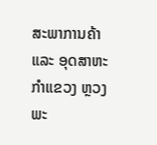ສະພາການຄ້າ ແລະ ອຸດສາຫະກຳແຂວງ ຫຼວງພະ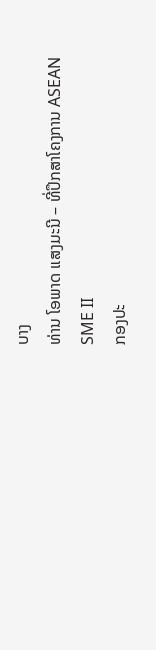ບາງ
ທ່ານ ໂອພາດ ແສງມະນີ – ທີ່ປຶກສາໂຄງການ ASEAN SME II
ກອງປະ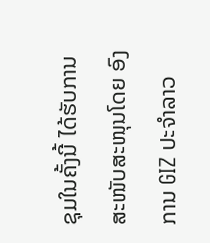ຊຸມໃນຄັ້ງນີ້ ໄດ້ຮັບການສະໜັບສະໜຸນໂດຍ ອົງການ GIZ ປະຈຳລາວ